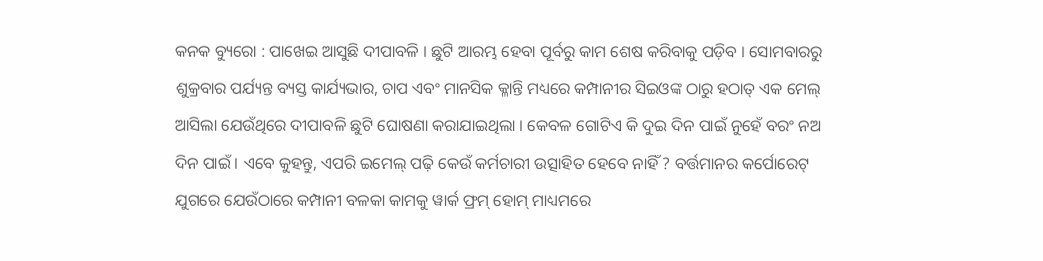କନକ ବ୍ୟୁରୋ : ପାଖେଇ ଆସୁଛି ଦୀପାବଳି । ଛୁଟି ଆରମ୍ଭ ହେବା ପୂର୍ବରୁ କାମ ଶେଷ କରିବାକୁ ପଡ଼ିବ । ସୋମବାରରୁ ଶୁକ୍ରବାର ପର୍ଯ୍ୟନ୍ତ ବ୍ୟସ୍ତ କାର୍ଯ୍ୟଭାର, ଚାପ ଏବଂ ମାନସିକ କ୍ଳାନ୍ତି ମଧ୍ୟରେ କମ୍ପାନୀର ସିଇଓଙ୍କ ଠାରୁ ହଠାତ୍ ଏକ ମେଲ୍ ଆସିଲା ଯେଉଁଥିରେ ଦୀପାବଳି ଛୁଟି ଘୋଷଣା କରାଯାଇଥିଲା । କେବଳ ଗୋଟିଏ କି ଦୁଇ ଦିନ ପାଇଁ ନୁହେଁ ବରଂ ନଅ ଦିନ ପାଇଁ । ଏବେ କୁହନ୍ତୁ, ଏପରି ଇମେଲ୍ ପଢ଼ି କେଉଁ କର୍ମଚାରୀ ଉତ୍ସାହିତ ହେବେ ନାହିଁ ? ବର୍ତ୍ତମାନର କର୍ପୋରେଟ୍ ଯୁଗରେ ଯେଉଁଠାରେ କମ୍ପାନୀ ବଳକା କାମକୁ ୱାର୍କ ଫ୍ରମ୍ ହୋମ୍ ମାଧ୍ୟମରେ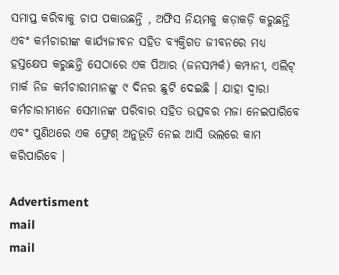ସମାପ୍ତ କରିବାକୁ ଚାପ ପକାଉଛନ୍ତି , ଅଫିସ ନିୟମକୁ କଡ଼ାକଡ଼ି କରୁଛନ୍ତି ଏବଂ କର୍ମଚାରୀଙ୍କ କାର୍ଯ୍ୟଜୀବନ ସହିତ ବ୍ୟକ୍ତିଗତ ଜୀବନରେ ମଧ୍ୟ ହସ୍ତକ୍ଷେପ କରୁଛନ୍ତି ସେଠାରେ ଏକ ପିଆର (ଜନସମ୍ପର୍କ) କମ୍ପାନୀ, ଏଲିଟ୍ ମାର୍କ ନିଜ କର୍ମଚାରୀମାନଙ୍କୁ ୯ ଦିନର ଛୁଟି ଦେଇଛି । ଯାହା ଦ୍ୱାରା କର୍ମଚାରୀମାନେ ସେମାନଙ୍କ ପରିବାର ସହିତ ଉତ୍ସବର ମଜା ନେଇପାରିବେ ଏବଂ ପୁଣିଥରେ ଏକ ଫ୍ରେଶ୍ ଅନୁଭୂତି ନେଇ ଆସି ଭଲରେ କାମ କରିପାରିବେ ।

Advertisment
mail
mail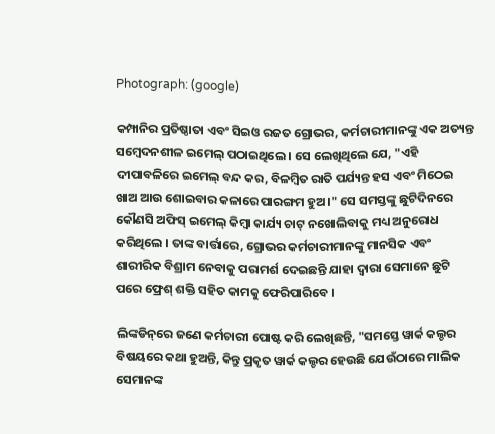Photograph: (google)

କମ୍ପାନିର ପ୍ରତିଷ୍ଠାତା ଏବଂ ସିଇଓ ରଜତ ଗ୍ରୋଭର, କର୍ମଚାରୀମାନଙ୍କୁ ଏକ ଅତ୍ୟନ୍ତ ସମ୍ବେଦନଶୀଳ ଇମେଲ୍ ପଠାଇଥିଲେ । ସେ ଲେଖିଥିଲେ ଯେ, "ଏହି ଦୀପାବଳିରେ ଇମେଲ୍ ବନ୍ଦ କର, ବିଳମ୍ବିତ ରାତି ପର୍ଯ୍ୟନ୍ତ ହସ ଏବଂ ମିଠେଇ ଖାଅ ଆଉ ଶୋଇବାର କଳାରେ ପାରଙ୍ଗମ ହୁଅ ।" ସେ ସମସ୍ତଙ୍କୁ ଛୁଟିଦିନରେ କୌଣସି ଅଫିସ୍ ଇମେଲ୍ କିମ୍ବା କାର୍ଯ୍ୟ ଚାଟ୍ ନଖୋଲିବାକୁ ମଧ୍ୟ ଅନୁରୋଧ କରିଥିଲେ । ତାଙ୍କ ବାର୍ତ୍ତାରେ, ଗ୍ରୋଭର କର୍ମଚାରୀମାନଙ୍କୁ ମାନସିକ ଏବଂ ଶାରୀରିକ ବିଶ୍ରାମ ନେବାକୁ ପରାମର୍ଶ ଦେଇଛନ୍ତି ଯାହା ଦ୍ଵାରା ସେମାନେ ଛୁଟି ପରେ ଫ୍ରେଶ୍ ଶକ୍ତି ସହିତ କାମକୁ ଫେରିପାରିବେ ।

ଲିଙ୍କଡିନ୍‌ରେ ଜଣେ କର୍ମଚାରୀ ପୋଷ୍ଟ କରି ଲେଖିଛନ୍ତି, "ସମସ୍ତେ ୱାର୍କ କଲ୍ଚର ବିଷୟରେ କଥା ହୁଅନ୍ତି, କିନ୍ତୁ ପ୍ରକୃତ ୱାର୍କ କଲ୍ଚର ହେଉଛି ଯେଉଁଠାରେ ମାଲିକ ସେମାନଙ୍କ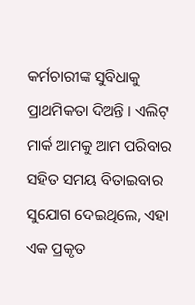କର୍ମଚାରୀଙ୍କ ସୁବିଧାକୁ ପ୍ରାଥମିକତା ଦିଅନ୍ତି । ଏଲିଟ୍ ମାର୍କ ଆମକୁ ଆମ ପରିବାର ସହିତ ସମୟ ବିତାଇବାର ସୁଯୋଗ ଦେଇଥିଲେ, ଏହା ଏକ ପ୍ରକୃତ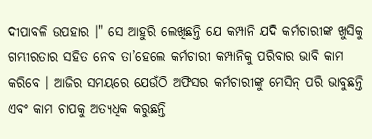ଦୀପାବଳି ଉପହାର ।" ସେ ଆହୁରି ଲେଖିଛନ୍ତି ଯେ କମ୍ପାନି ଯଦି କର୍ମଚାରୀଙ୍କ ଖୁସିକୁ ଗମ୍ଭୀରତାର ସହିତ ନେବ ତା’ହେଲେ କର୍ମଚାରୀ କମ୍ପାନିକୁ ପରିବାର ଭାବି କାମ କରିବେ । ଆଜିର ସମୟରେ ଯେଉଁଠି ଅଫିସର କର୍ମଚାରୀଙ୍କୁ ମେସିନ୍ ପରି ଭାବୁଛନ୍ତି ଏବଂ କାମ ଚାପକୁ ଅତ୍ୟଧିକ କରୁଛନ୍ତି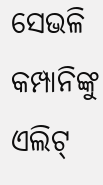ସେଭଳି କମ୍ପାନିଙ୍କୁ ଏଲିଟ୍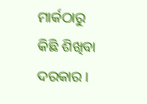ମାର୍କଠାରୁ କିଛି ଶିଖିବା ଦରକାର ।